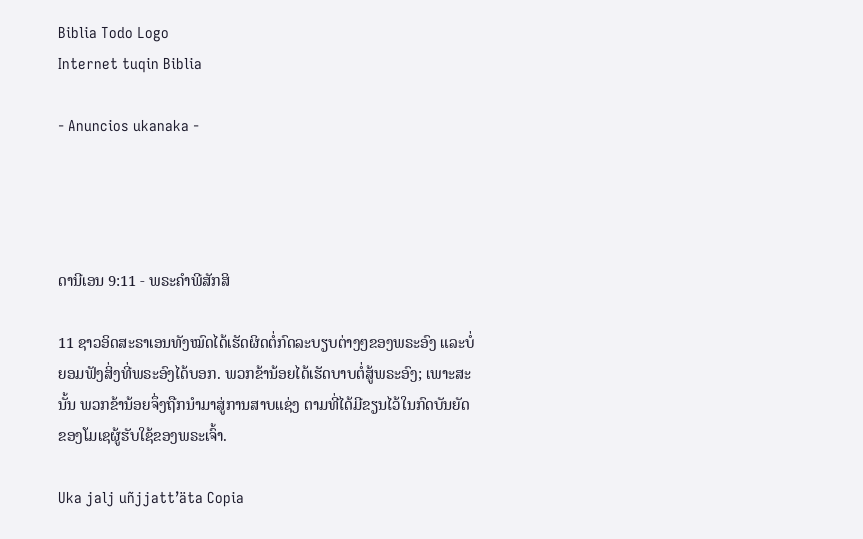Biblia Todo Logo
Internet tuqin Biblia

- Anuncios ukanaka -




ດານີເອນ 9:11 - ພຣະຄຳພີສັກສິ

11 ຊາວອິດສະຣາເອນທັງໝົດໄດ້ເຮັດຜິດຕໍ່ກົດລະບຽບຕ່າງໆຂອງພຣະອົງ ແລະບໍ່ຍອມຟັງສິ່ງທີ່ພຣະອົງໄດ້ບອກ. ພວກຂ້ານ້ອຍໄດ້ເຮັດບາບຕໍ່ສູ້ພຣະອົງ; ເພາະສະນັ້ນ ພວກຂ້ານ້ອຍຈຶ່ງຖືກນຳມາສູ່ການສາບແຊ່ງ ຕາມທີ່ໄດ້ມີຂຽນໄວ້ໃນກົດບັນຍັດຂອງໂມເຊຜູ້ຮັບໃຊ້ຂອງພຣະເຈົ້າ.

Uka jalj uñjjattʼäta Copia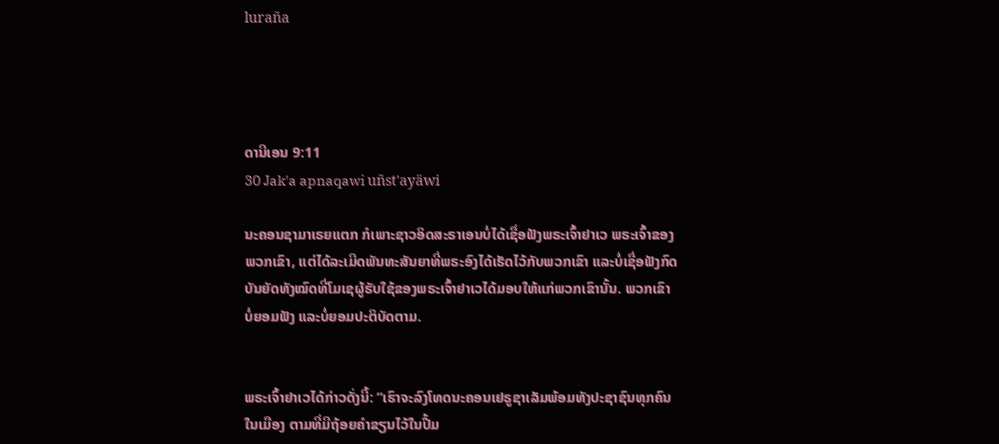luraña




ດານີເອນ 9:11
30 Jak'a apnaqawi uñst'ayäwi

ນະຄອນຊາມາເຣຍແຕກ ກໍເພາະຊາວອິດສະຣາເອນບໍ່ໄດ້ເຊື່ອຟັງພຣະເຈົ້າຢາເວ ພຣະເຈົ້າຂອງພວກເຂົາ, ແຕ່ໄດ້ລະເມີດພັນທະສັນຍາທີ່ພຣະອົງໄດ້ເຮັດໄວ້ກັບພວກເຂົາ ແລະບໍ່ເຊື່ອຟັງກົດບັນຍັດທັງໝົດທີ່ໂມເຊຜູ້ຮັບໃຊ້ຂອງພຣະເຈົ້າຢາເວໄດ້ມອບໃຫ້ແກ່ພວກເຂົານັ້ນ. ພວກເຂົາບໍ່ຍອມຟັງ ແລະບໍ່ຍອມປະຕິບັດຕາມ.


ພຣະເຈົ້າຢາເວໄດ້ກ່າວດັ່ງນີ້: “ເຮົາຈະລົງໂທດນະຄອນເຢຣູຊາເລັມພ້ອມທັງປະຊາຊົນທຸກຄົນໃນເມືອງ ຕາມທີ່ມີຖ້ອຍຄຳຂຽນໄວ້ໃນປື້ມ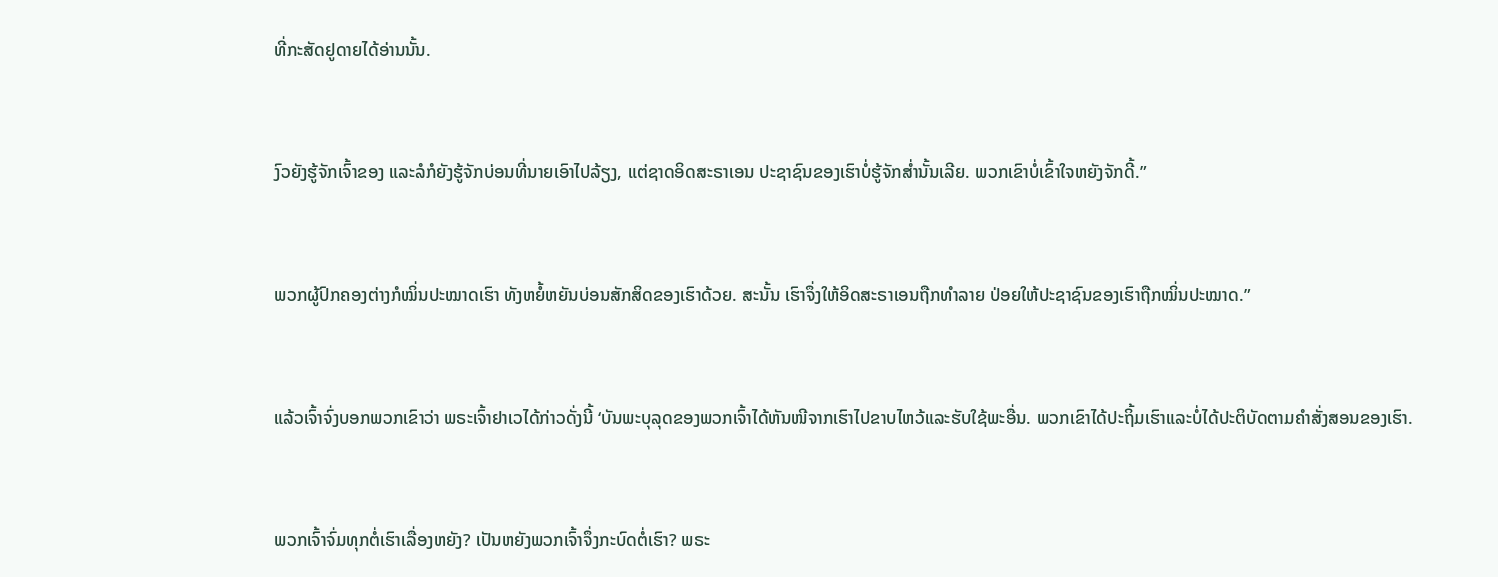ທີ່ກະສັດຢູດາຍໄດ້ອ່ານນັ້ນ.


ງົວຍັງຮູ້ຈັກເຈົ້າຂອງ ແລະລໍກໍຍັງຮູ້ຈັກບ່ອນທີ່ນາຍເອົາໄປລ້ຽງ, ແຕ່ຊາດອິດສະຣາເອນ ປະຊາຊົນຂອງເຮົາບໍ່ຮູ້ຈັກສໍ່ານັ້ນເລີຍ. ພວກເຂົາບໍ່ເຂົ້າໃຈຫຍັງຈັກດີ້.”


ພວກຜູ້ປົກຄອງຕ່າງກໍໝິ່ນປະໝາດເຮົາ ທັງຫຍໍ້ຫຍັນບ່ອນສັກສິດຂອງເຮົາດ້ວຍ. ສະນັ້ນ ເຮົາຈຶ່ງໃຫ້ອິດສະຣາເອນຖືກທຳລາຍ ປ່ອຍໃຫ້ປະຊາຊົນຂອງເຮົາຖືກໝິ່ນປະໝາດ.”


ແລ້ວເຈົ້າຈົ່ງບອກພວກເຂົາວ່າ ພຣະເຈົ້າຢາເວໄດ້ກ່າວດັ່ງນີ້ ‘ບັນພະບຸລຸດຂອງພວກເຈົ້າໄດ້ຫັນໜີຈາກເຮົາໄປຂາບໄຫວ້ແລະຮັບໃຊ້ພະອື່ນ. ພວກເຂົາໄດ້ປະຖິ້ມເຮົາແລະບໍ່ໄດ້ປະຕິບັດຕາມຄຳສັ່ງສອນຂອງເຮົາ.


ພວກເຈົ້າຈົ່ມທຸກຕໍ່ເຮົາເລື່ອງຫຍັງ? ເປັນຫຍັງພວກເຈົ້າຈຶ່ງກະບົດຕໍ່ເຮົາ? ພຣະ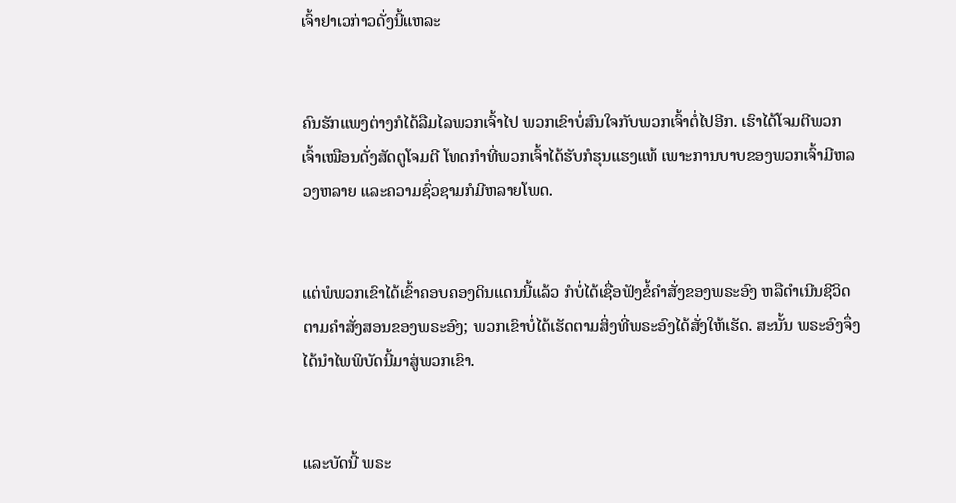ເຈົ້າຢາເວກ່າວດັ່ງນີ້ແຫລະ


ຄົນຮັກແພງຕ່າງກໍໄດ້ລືມໄລພວກເຈົ້າໄປ ພວກເຂົາບໍ່ສົນໃຈກັບພວກເຈົ້າຕໍ່ໄປອີກ. ເຮົາໄດ້ໂຈມຕີພວກເຈົ້າເໝືອນດັ່ງສັດຕູໂຈມຕີ ໂທດກຳທີ່ພວກເຈົ້າໄດ້ຮັບກໍຮຸນແຮງແທ້ ເພາະການບາບຂອງພວກເຈົ້າມີຫລວງຫລາຍ ແລະຄວາມຊົ່ວຊາມກໍມີຫລາຍໂພດ.


ແຕ່ພໍພວກເຂົາໄດ້ເຂົ້າຄອບຄອງດິນແດນນີ້ແລ້ວ ກໍບໍ່ໄດ້ເຊື່ອຟັງຂໍ້ຄຳສັ່ງຂອງພຣະອົງ ຫລືດຳເນີນຊີວິດຕາມຄຳສັ່ງສອນຂອງພຣະອົງ; ພວກເຂົາບໍ່ໄດ້ເຮັດຕາມສິ່ງທີ່ພຣະອົງໄດ້ສັ່ງໃຫ້ເຮັດ. ສະນັ້ນ ພຣະອົງຈຶ່ງໄດ້ນຳໄພພິບັດນີ້ມາສູ່ພວກເຂົາ.


ແລະບັດນີ້ ພຣະ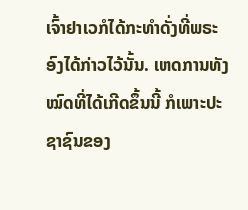ເຈົ້າຢາເວກໍໄດ້ກະທຳດັ່ງທີ່ພຣະອົງໄດ້ກ່າວໄວ້ນັ້ນ. ເຫດການທັງໝົດທີ່ໄດ້ເກີດຂຶ້ນນີ້ ກໍເພາະປະຊາຊົນຂອງ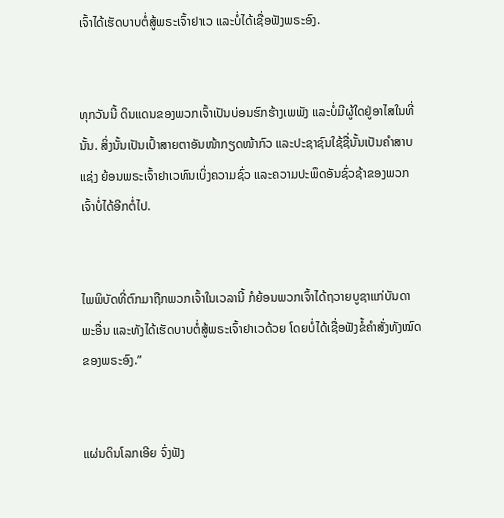ເຈົ້າໄດ້ເຮັດບາບຕໍ່ສູ້ພຣະເຈົ້າຢາເວ ແລະບໍ່ໄດ້ເຊື່ອຟັງພຣະອົງ.


ທຸກວັນນີ້ ດິນແດນຂອງພວກເຈົ້າເປັນບ່ອນຮົກຮ້າງເພພັງ ແລະບໍ່ມີຜູ້ໃດຢູ່ອາໄສໃນທີ່ນັ້ນ. ສິ່ງນັ້ນເປັນເປົ້າສາຍຕາອັນໜ້າກຽດໜ້າກົວ ແລະປະຊາຊົນໃຊ້ຊື່ນັ້ນເປັນຄຳສາບແຊ່ງ ຍ້ອນພຣະເຈົ້າຢາເວທົນເບິ່ງຄວາມຊົ່ວ ແລະຄວາມປະພຶດອັນຊົ່ວຊ້າຂອງພວກເຈົ້າບໍ່ໄດ້ອີກຕໍ່ໄປ.


ໄພພິບັດທີ່ຕົກມາຖືກພວກເຈົ້າໃນເວລານີ້ ກໍຍ້ອນພວກເຈົ້າໄດ້ຖວາຍບູຊາແກ່ບັນດາພະອື່ນ ແລະທັງໄດ້ເຮັດບາບຕໍ່ສູ້ພຣະເຈົ້າຢາເວດ້ວຍ ໂດຍບໍ່ໄດ້ເຊື່ອຟັງຂໍ້ຄຳສັ່ງທັງໝົດຂອງພຣະອົງ.”


ແຜ່ນດິນໂລກເອີຍ ຈົ່ງຟັງ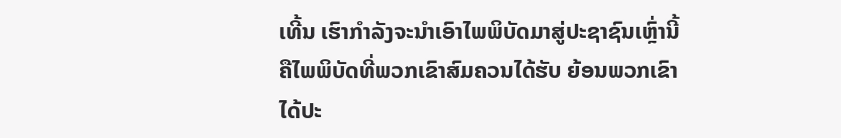ເທີ້ນ ເຮົາກຳລັງຈະນຳເອົາໄພພິບັດມາສູ່ປະຊາຊົນເຫຼົ່ານີ້ ຄືໄພພິບັດທີ່ພວກເຂົາສົມຄວນໄດ້ຮັບ ຍ້ອນພວກເຂົາໄດ້ປະ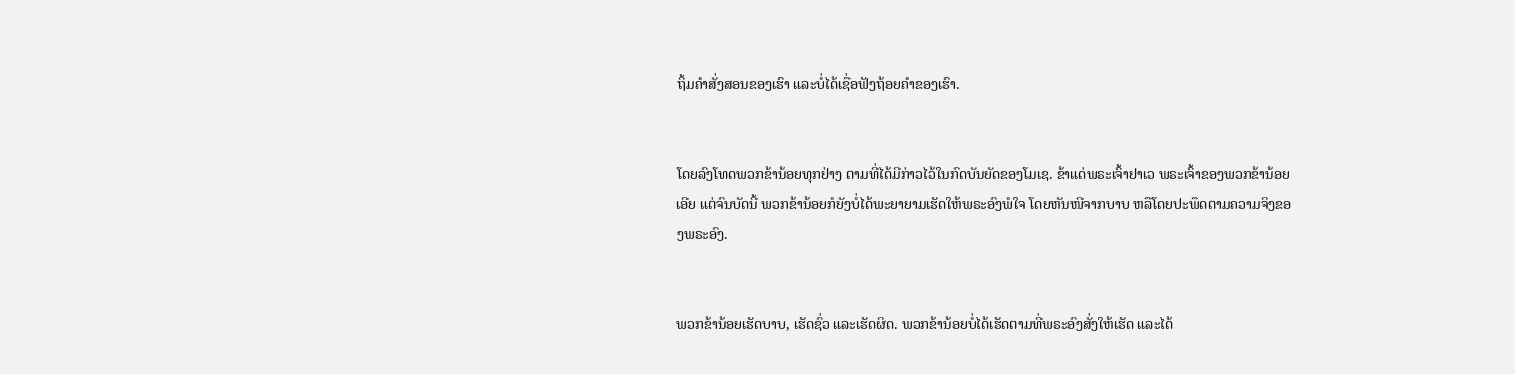ຖິ້ມຄຳສັ່ງສອນຂອງເຮົາ ແລະບໍ່ໄດ້ເຊື່ອຟັງຖ້ອຍຄຳຂອງເຮົາ.


ໂດຍລົງໂທດພວກຂ້ານ້ອຍທຸກຢ່າງ ຕາມທີ່ໄດ້ມີກ່າວໄວ້ໃນກົດບັນຍັດຂອງໂມເຊ. ຂ້າແດ່ພຣະເຈົ້າຢາເວ ພຣະເຈົ້າຂອງພວກຂ້ານ້ອຍເອີຍ ແຕ່ຈົນບັດນີ້ ພວກຂ້ານ້ອຍກໍຍັງບໍ່ໄດ້ພະຍາຍາມເຮັດໃຫ້ພຣະອົງພໍໃຈ ໂດຍຫັນໜີຈາກບາບ ຫລືໂດຍປະພຶດຕາມຄວາມຈິງຂອງພຣະອົງ.


ພວກຂ້ານ້ອຍເຮັດບາບ, ເຮັດຊົ່ວ ແລະເຮັດຜິດ. ພວກຂ້ານ້ອຍບໍ່ໄດ້ເຮັດຕາມທີ່ພຣະອົງສັ່ງໃຫ້ເຮັດ ແລະໄດ້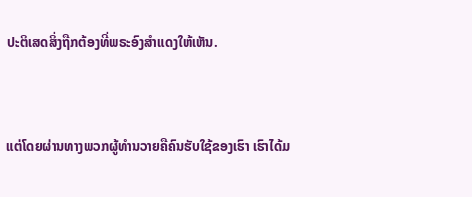ປະຕິເສດສິ່ງຖືກຕ້ອງທີ່ພຣະອົງສຳແດງໃຫ້ເຫັນ.


ແຕ່ໂດຍຜ່ານທາງພວກຜູ້ທຳນວາຍຄືຄົນຮັບໃຊ້ຂອງເຮົາ ເຮົາໄດ້ມ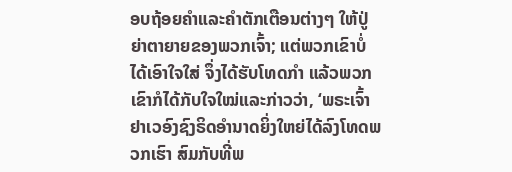ອບຖ້ອຍຄຳແລະຄຳຕັກເຕືອນຕ່າງໆ ໃຫ້ປູ່ຍ່າຕາຍາຍຂອງພວກເຈົ້າ; ແຕ່ພວກເຂົາບໍ່ໄດ້ເອົາໃຈໃສ່ ຈຶ່ງໄດ້ຮັບໂທດກຳ ແລ້ວພວກເຂົາກໍໄດ້ກັບໃຈໃໝ່ແລະກ່າວວ່າ, ‘ພຣະເຈົ້າຢາເວອົງຊົງຣິດອຳນາດຍິ່ງໃຫຍ່ໄດ້ລົງໂທດພວກເຮົາ ສົມກັບທີ່ພ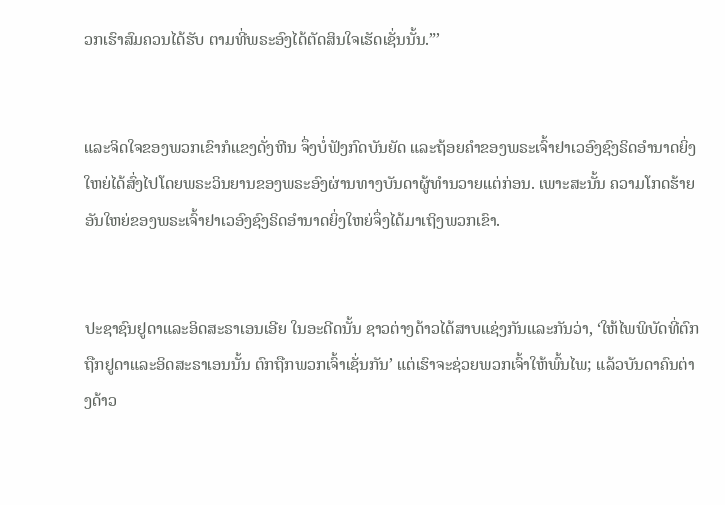ວກເຮົາສົມຄວນໄດ້ຮັບ ຕາມທີ່ພຣະອົງໄດ້ຕັດສິນໃຈເຮັດເຊັ່ນນັ້ນ.”’


ແລະຈິດໃຈຂອງພວກເຂົາກໍແຂງດັ່ງຫີນ ຈຶ່ງບໍ່ຟັງກົດບັນຍັດ ແລະຖ້ອຍຄຳຂອງພຣະເຈົ້າຢາເວອົງຊົງຣິດອຳນາດຍິ່ງໃຫຍ່ໄດ້ສົ່ງໄປໂດຍພຣະວິນຍານຂອງພຣະອົງຜ່ານທາງບັນດາຜູ້ທຳນວາຍແຕ່ກ່ອນ. ເພາະສະນັ້ນ ຄວາມໂກດຮ້າຍອັນໃຫຍ່ຂອງພຣະເຈົ້າຢາເວອົງຊົງຣິດອຳນາດຍິ່ງໃຫຍ່ຈຶ່ງໄດ້ມາເຖິງພວກເຂົາ.


ປະຊາຊົນຢູດາແລະອິດສະຣາເອນເອີຍ ໃນອະດີດນັ້ນ ຊາວຕ່າງດ້າວໄດ້ສາບແຊ່ງກັນແລະກັນວ່າ, ‘ໃຫ້ໄພພິບັດທີ່ຕົກຖືກຢູດາແລະອິດສະຣາເອນນັ້ນ ຕົກຖືກພວກເຈົ້າເຊັ່ນກັນ’ ແຕ່ເຮົາຈະຊ່ວຍພວກເຈົ້າໃຫ້ພົ້ນໄພ; ແລ້ວບັນດາຄົນຕ່າງດ້າວ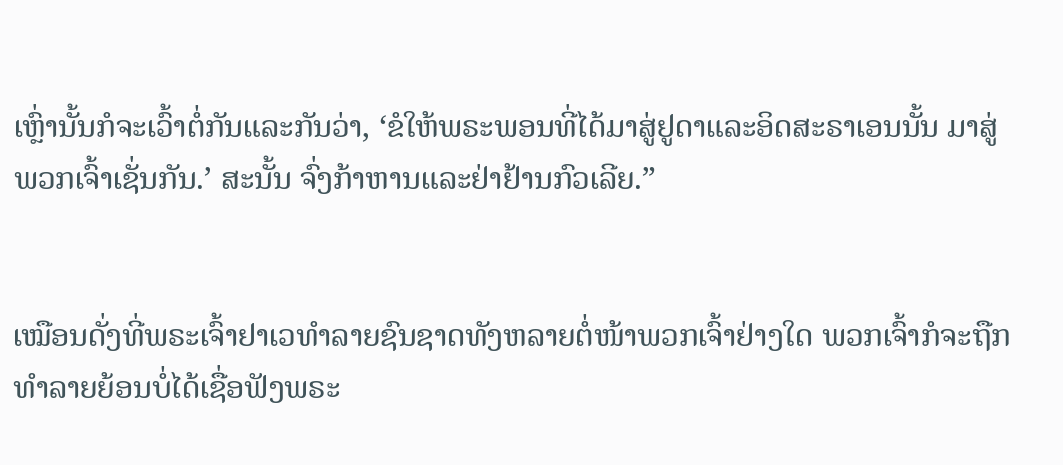ເຫຼົ່ານັ້ນກໍຈະເວົ້າຕໍ່ກັນແລະກັນວ່າ, ‘ຂໍໃຫ້ພຣະພອນທີ່ໄດ້ມາສູ່ຢູດາແລະອິດສະຣາເອນນັ້ນ ມາສູ່ພວກເຈົ້າເຊັ່ນກັນ.’ ສະນັ້ນ ຈົ່ງກ້າຫານແລະຢ່າຢ້ານກົວເລີຍ.”


ເໝືອນດັ່ງທີ່ພຣະເຈົ້າຢາເວທຳລາຍຊົນຊາດທັງຫລາຍຕໍ່ໜ້າພວກເຈົ້າຢ່າງໃດ ພວກເຈົ້າກໍຈະຖືກທຳລາຍຍ້ອນບໍ່ໄດ້ເຊື່ອຟັງພຣະ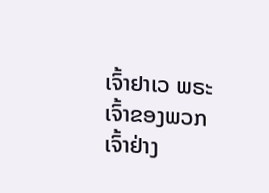ເຈົ້າຢາເວ ພຣະເຈົ້າຂອງພວກເຈົ້າຢ່າງ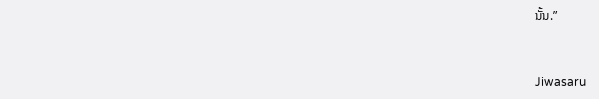ນັ້ນ.”


Jiwasaru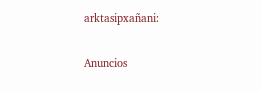arktasipxañani:

Anuncios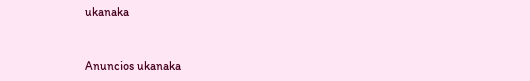ukanaka


Anuncios ukanaka